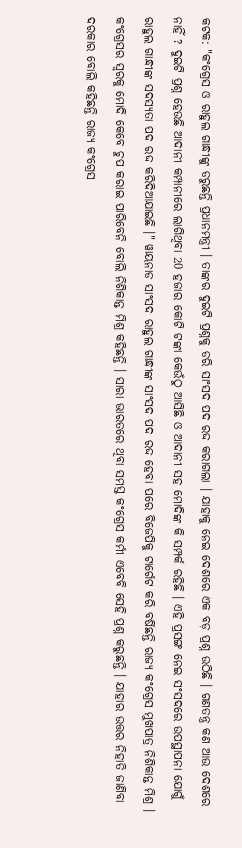କଟକ: "କଂଗ୍ରେସ ଓ ରାହୁଲ ଗାନ୍ଧୀଙ୍କୁ ଡରୁଛନ୍ତି ପ୍ରଧାନମନ୍ତ୍ରୀ । ତାଙ୍କର ଦୁଇଟି ପ୍ରଶ୍ନକୁ ଡରି ସାଂସଦ ପଦ ରଦ୍ଦ କରାଗଲା । ଯାହାକୁ ନେଇ ଦେଶରେ ଏକ ବଡ଼ ପ୍ରଶ୍ନ ଉଠିଛି । ଗଣତନ୍ତ୍ର କଣ ଆଉ ଦେଶରେ ନାହିଁ ? ଦୁଇଟି ପ୍ରଶ୍ନ ହେଉଛି ଆଦାନୀ କମ୍ପାନୀରେ ଲାଗିଥିବା 20 ହଜାର କୋଟି ଟଙ୍କା କେଉଁଠୁ ଆସିଛି ଓ ଆଦାନୀ ସହ ମୋଦିଙ୍କ କି ସମ୍ପର୍କ ରହିଛି । ଏହି ପ୍ରସଙ୍ଗ ନେଇ ସଂସଦରେ ଉପସ୍ଥାପନା ଯୋଗୁଁ ରାହୁଲ ଗାନ୍ଧୀଙ୍କ ସଦସ୍ୟତା ପଦ ରଦ୍ଦ କରିଦିଆଯାଇଛି ।" ୱାୟନାଡ ସାଂସଦ ରାହୁଲ ଗାନ୍ଧୀଙ୍କ ସାଂସଦ ପଦ ରଦ୍ଦ ହେବା ପରେ ବିଜେପିକୁ ଟାର୍ଗେଟ କରି ବର୍ଷିଛନ୍ତି ରାଜ୍ୟ କଂଗ୍ରେସ ମୁଖପାତ୍ର ନିଶିକାନ୍ତ ମିଶ୍ର ।
କଂଗ୍ରେସର ସ୍ୱରକୁ ମୋଦି କେବେ ଚୁପ କରାଇ ପାରିବେନି ବୋଲି ନିଶିକାନ୍ତ ମିଶ୍ର କହିଛନ୍ତି । ସାରା ଭାରତରେ ଥିବା ସମସ୍ତ କଂଗ୍ରେସ କର୍ମୀ ଏବେବି ସେହି ପ୍ରଶ୍ନ କରୁଛନ୍ତି । ଯାହାର ଉତ୍ତର ନିହାତି ଜାଣିବା ଦରକାର ବୋଲି କହିଛନ୍ତି ରାଜ୍ୟ କଂଗ୍ରେସ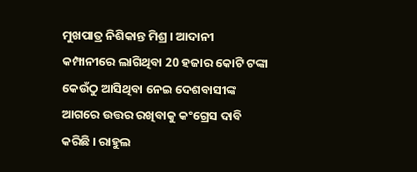ମୁଖପାତ୍ର ନିଶିକାନ୍ତ ମିଶ୍ର । ଆଦାନୀ କମ୍ପାନୀରେ ଲାଗିଥିବା 20 ହଜାର କୋଟି ଟଙ୍କା କେଉଁଠୁ ଆସିଥିବା ନେଇ ଦେଶବାସୀଙ୍କ ଆଗରେ ଉତ୍ତର ରଖିବାକୁ କଂଗ୍ରେସ ଦାବି କରିଛି । ରାହୁଲ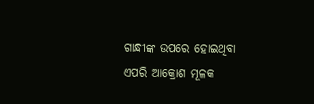ଗାନ୍ଧୀଙ୍କ ଉପରେ ହୋଇଥିବା ଏପରି ଆକ୍ରୋଶ ମୂଳକ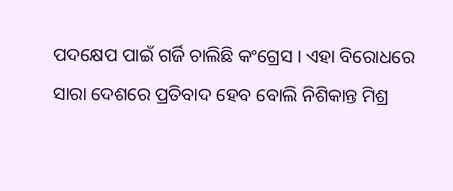ପଦକ୍ଷେପ ପାଇଁ ଗର୍ଜି ଚାଲିଛି କଂଗ୍ରେସ । ଏହା ବିରୋଧରେ ସାରା ଦେଶରେ ପ୍ରତିବାଦ ହେବ ବୋଲି ନିଶିକାନ୍ତ ମିଶ୍ର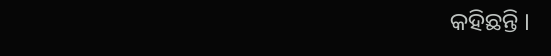କହିଛନ୍ତି ।